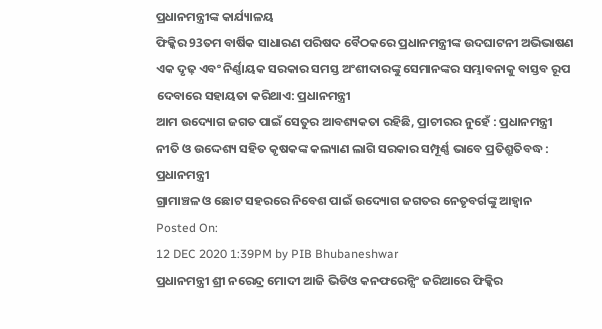ପ୍ରଧାନମନ୍ତ୍ରୀଙ୍କ କାର୍ଯ୍ୟାଳୟ
ଫିକ୍କିର 93ତମ ବାର୍ଷିକ ସାଧାରଣ ପରିଷଦ ବୈଠକରେ ପ୍ରଧାନମନ୍ତ୍ରୀଙ୍କ ଉଦଘାଟନୀ ଅଭିଭାଷଣ
ଏକ ଦୃଢ଼ ଏବଂ ନିର୍ଣ୍ଣାୟକ ସରକାର ସମସ୍ତ ଅଂଶୀଦାରଙ୍କୁ ସେମାନଙ୍କର ସମ୍ଭାବନାକୁ ବାସ୍ତବ ରୂପ ଦେବାରେ ସହାୟତା କରିଥାଏ: ପ୍ରଧାନମନ୍ତ୍ରୀ
ଆମ ଉଦ୍ୟୋଗ ଜଗତ ପାଇଁ ସେତୁର ଆବଶ୍ୟକତା ରହିଛି, ପ୍ରାଚୀରର ନୁହେଁ : ପ୍ରଧାନମନ୍ତ୍ରୀ
ନୀତି ଓ ଉଦ୍ଦେଶ୍ୟ ସହିତ କୃଷକଙ୍କ କଲ୍ୟାଣ ଲାଗି ସରକାର ସମ୍ପୂର୍ଣ୍ଣ ଭାବେ ପ୍ରତିଶ୍ରୁତିବଦ୍ଧ : ପ୍ରଧାନମନ୍ତ୍ରୀ
ଗ୍ରାମାଞ୍ଚଳ ଓ ଛୋଟ ସହରରେ ନିବେଶ ପାଇଁ ଉଦ୍ୟୋଗ ଜଗତର ନେତୃବର୍ଗଙ୍କୁ ଆହ୍ୱାନ
Posted On:
12 DEC 2020 1:39PM by PIB Bhubaneshwar
ପ୍ରଧାନମନ୍ତ୍ରୀ ଶ୍ରୀ ନରେନ୍ଦ୍ର ମୋଦୀ ଆଜି ଭିଡିଓ କନଫରେନ୍ସିଂ ଜରିଆରେ ଫିକ୍କିର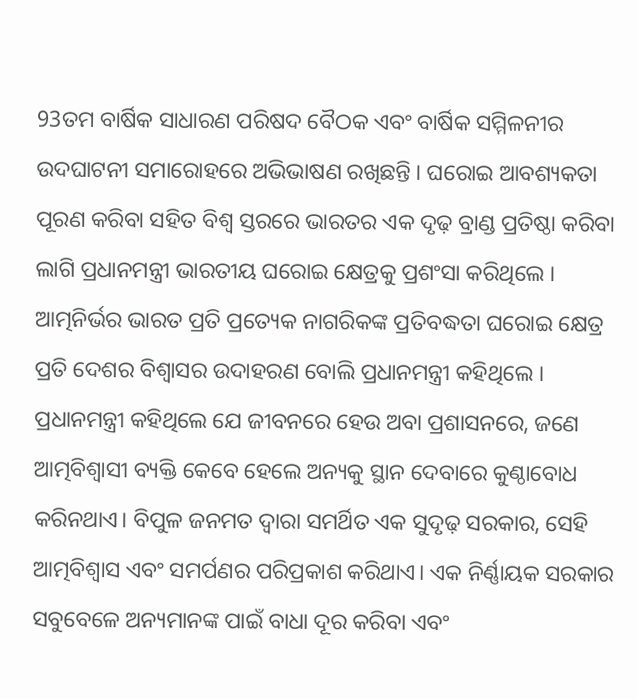93ତମ ବାର୍ଷିକ ସାଧାରଣ ପରିଷଦ ବୈଠକ ଏବଂ ବାର୍ଷିକ ସମ୍ମିଳନୀର ଉଦଘାଟନୀ ସମାରୋହରେ ଅଭିଭାଷଣ ରଖିଛନ୍ତି । ଘରୋଇ ଆବଶ୍ୟକତା ପୂରଣ କରିବା ସହିତ ବିଶ୍ୱ ସ୍ତରରେ ଭାରତର ଏକ ଦୃଢ଼ ବ୍ରାଣ୍ଡ ପ୍ରତିଷ୍ଠା କରିବା ଲାଗି ପ୍ରଧାନମନ୍ତ୍ରୀ ଭାରତୀୟ ଘରୋଇ କ୍ଷେତ୍ରକୁ ପ୍ରଶଂସା କରିଥିଲେ । ଆତ୍ମନିର୍ଭର ଭାରତ ପ୍ରତି ପ୍ରତ୍ୟେକ ନାଗରିକଙ୍କ ପ୍ରତିବଦ୍ଧତା ଘରୋଇ କ୍ଷେତ୍ର ପ୍ରତି ଦେଶର ବିଶ୍ୱାସର ଉଦାହରଣ ବୋଲି ପ୍ରଧାନମନ୍ତ୍ରୀ କହିଥିଲେ ।
ପ୍ରଧାନମନ୍ତ୍ରୀ କହିଥିଲେ ଯେ ଜୀବନରେ ହେଉ ଅବା ପ୍ରଶାସନରେ, ଜଣେ ଆତ୍ମବିଶ୍ୱାସୀ ବ୍ୟକ୍ତି କେବେ ହେଲେ ଅନ୍ୟକୁ ସ୍ଥାନ ଦେବାରେ କୁଣ୍ଠାବୋଧ କରିନଥାଏ। ବିପୁଳ ଜନମତ ଦ୍ୱାରା ସମର୍ଥିତ ଏକ ସୁଦୃଢ଼ ସରକାର, ସେହି ଆତ୍ମବିଶ୍ୱାସ ଏବଂ ସମର୍ପଣର ପରିପ୍ରକାଶ କରିଥାଏ। ଏକ ନିର୍ଣ୍ଣାୟକ ସରକାର ସବୁବେଳେ ଅନ୍ୟମାନଙ୍କ ପାଇଁ ବାଧା ଦୂର କରିବା ଏବଂ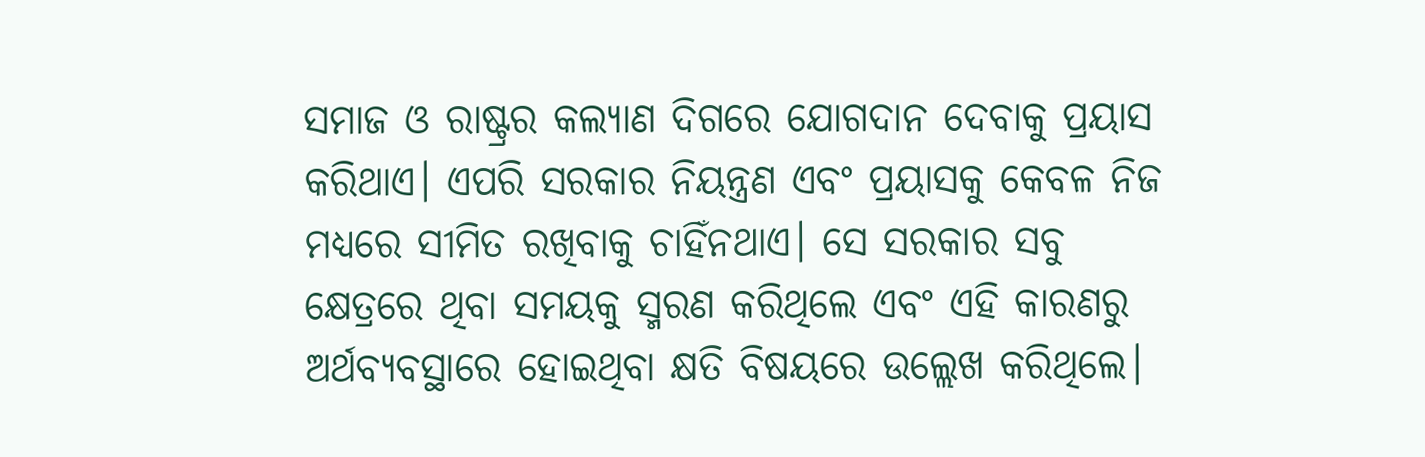ସମାଜ ଓ ରାଷ୍ଟ୍ରର କଲ୍ୟାଣ ଦିଗରେ ଯୋଗଦାନ ଦେବାକୁ ପ୍ରୟାସ କରିଥାଏ। ଏପରି ସରକାର ନିୟନ୍ତ୍ରଣ ଏବଂ ପ୍ରୟାସକୁ କେବଳ ନିଜ ମଧ୍ୟରେ ସୀମିତ ରଖିବାକୁ ଚାହିଁନଥାଏ। ସେ ସରକାର ସବୁ କ୍ଷେତ୍ରରେ ଥିବା ସମୟକୁ ସ୍ମରଣ କରିଥିଲେ ଏବଂ ଏହି କାରଣରୁ ଅର୍ଥବ୍ୟବସ୍ଥାରେ ହୋଇଥିବା କ୍ଷତି ବିଷୟରେ ଉଲ୍ଲେଖ କରିଥିଲେ।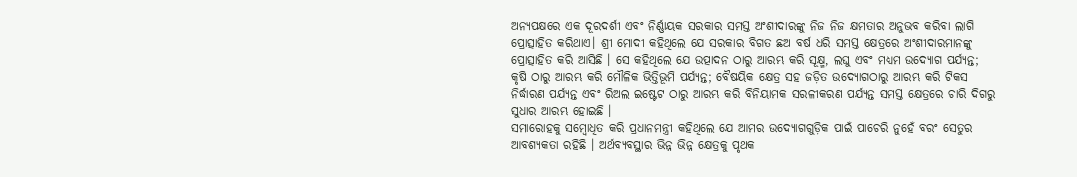ଅନ୍ୟପକ୍ଷରେ ଏକ ଦୂରଦର୍ଶୀ ଏବଂ ନିର୍ଣ୍ଣାୟକ ସରକାର ସମସ୍ତ ଅଂଶୀଦାରଙ୍କୁ ନିଜ ନିଜ କ୍ଷମତାର ଅନୁଭବ କରିବା ଲାଗି ପ୍ରୋତ୍ସାହିତ କରିଥାଏ। ଶ୍ରୀ ମୋଦୀ କହିଥିଲେ ଯେ ସରକାର ବିଗତ ଛଅ ବର୍ଷ ଧରି ସମସ୍ତ କ୍ଷେତ୍ରରେ ଅଂଶୀଦାରମାନଙ୍କୁ ପ୍ରୋତ୍ସାହିତ କରି ଆସିଛି । ସେ କହିଥିଲେ ଯେ ଉତ୍ପାଦନ ଠାରୁ ଆରମ୍ଭ କରି ସୂକ୍ଷ୍ମ, ଲଘୁ ଏବଂ ମଧ୍ୟମ ଉଦ୍ୟୋଗ ପର୍ଯ୍ୟନ୍ତ; କୃଷି ଠାରୁ ଆରମ୍ଭ କରି ମୌଳିକ ଭିତ୍ତିଭୂମି ପର୍ଯ୍ୟନ୍ତ; ବୈଷୟିକ କ୍ଷେତ୍ର ସହ ଜଡ଼ିତ ଉଦ୍ୟୋଗଠାରୁ ଆରମ୍ଭ କରି ଟିକସ ନିର୍ଦ୍ଧାରଣ ପର୍ଯ୍ୟନ୍ତ ଏବଂ ରିଅଲ ଇଷ୍ଟେଟ ଠାରୁ ଆରମ୍ଭ କରି ବିନିୟାମକ ସରଳୀକରଣ ପର୍ଯ୍ୟନ୍ତ ସମସ୍ତ କ୍ଷେତ୍ରରେ ଚାରି ଦିଗରୁ ସୁଧାର ଆରମ୍ଭ ହୋଇଛି ।
ସମାରୋହକୁ ସମ୍ବୋଧିତ କରି ପ୍ରଧାନମନ୍ତ୍ରୀ କହିଥିଲେ ଯେ ଆମର ଉଦ୍ୟୋଗଗୁଡ଼ିକ ପାଇଁ ପାଚେରି ନୁହେଁ ବରଂ ସେତୁର ଆବଶ୍ୟକତା ରହିଛି । ଅର୍ଥବ୍ୟବସ୍ଥାର ଭିନ୍ନ ଭିନ୍ନ କ୍ଷେତ୍ରକୁ ପୃଥକ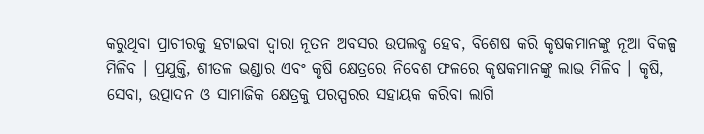କରୁଥିବା ପ୍ରାଚୀରକୁ ହଟାଇବା ଦ୍ୱାରା ନୂତନ ଅବସର ଉପଲବ୍ଧ ହେବ, ବିଶେଷ କରି କୃଷକମାନଙ୍କୁ ନୂଆ ବିକଳ୍ପ ମିଳିବ । ପ୍ରଯୁକ୍ତି, ଶୀତଳ ଭଣ୍ଡାର ଏବଂ କୃଷି କ୍ଷେତ୍ରରେ ନିବେଶ ଫଳରେ କୃଷକମାନଙ୍କୁ ଲାଭ ମିଳିବ । କୃଷି, ସେବା, ଉତ୍ପାଦନ ଓ ସାମାଜିକ କ୍ଷେତ୍ରକୁ ପରସ୍ପରର ସହାୟକ କରିବା ଲାଗି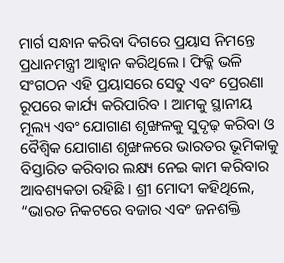ମାର୍ଗ ସନ୍ଧାନ କରିବା ଦିଗରେ ପ୍ରୟାସ ନିମନ୍ତେ ପ୍ରଧାନମନ୍ତ୍ରୀ ଆହ୍ୱାନ କରିଥିଲେ । ଫିକ୍କି ଭଳି ସଂଗଠନ ଏହି ପ୍ରୟାସରେ ସେତୁ ଏବଂ ପ୍ରେରଣା ରୂପରେ କାର୍ଯ୍ୟ କରିପାରିବ । ଆମକୁ ସ୍ଥାନୀୟ ମୂଲ୍ୟ ଏବଂ ଯୋଗାଣ ଶୃଙ୍ଖଳକୁ ସୁଦୃଢ଼ କରିବା ଓ ବୈଶ୍ୱିକ ଯୋଗାଣ ଶୃଙ୍ଖଳରେ ଭାରତର ଭୂମିକାକୁ ବିସ୍ତାରିତ କରିବାର ଲକ୍ଷ୍ୟ ନେଇ କାମ କରିବାର ଆବଶ୍ୟକତା ରହିଛି । ଶ୍ରୀ ମୋଦୀ କହିଥିଲେ, “ଭାରତ ନିକଟରେ ବଜାର ଏବଂ ଜନଶକ୍ତି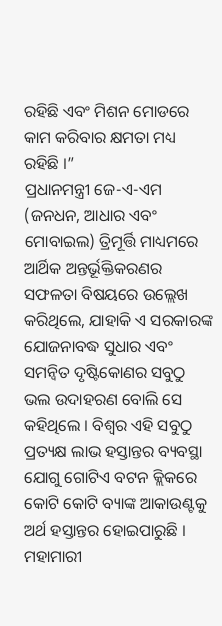ରହିଛି ଏବଂ ମିଶନ ମୋଡରେ କାମ କରିବାର କ୍ଷମତା ମଧ୍ୟ ରହିଛି ।”
ପ୍ରଧାନମନ୍ତ୍ରୀ ଜେ-ଏ-ଏମ (ଜନଧନ, ଆଧାର ଏବଂ ମୋବାଇଲ) ତ୍ରିମୂର୍ତ୍ତି ମାଧ୍ୟମରେ ଆର୍ଥିକ ଅନ୍ତର୍ଭୂକ୍ତିକରଣର ସଫଳତା ବିଷୟରେ ଉଲ୍ଲେଖ କରିଥିଲେ, ଯାହାକି ଏ ସରକାରଙ୍କ ଯୋଜନାବଦ୍ଧ ସୁଧାର ଏବଂ ସମନ୍ୱିତ ଦୃଷ୍ଟିକୋଣର ସବୁଠୁ ଭଲ ଉଦାହରଣ ବୋଲି ସେ କହିଥିଲେ । ବିଶ୍ୱର ଏହି ସବୁଠୁ ପ୍ରତ୍ୟକ୍ଷ ଲାଭ ହସ୍ତାନ୍ତର ବ୍ୟବସ୍ଥା ଯୋଗୁ ଗୋଟିଏ ବଟନ କ୍ଲିକରେ କୋଟି କୋଟି ବ୍ୟାଙ୍କ ଆକାଉଣ୍ଟକୁ ଅର୍ଥ ହସ୍ତାନ୍ତର ହୋଇପାରୁଛି । ମହାମାରୀ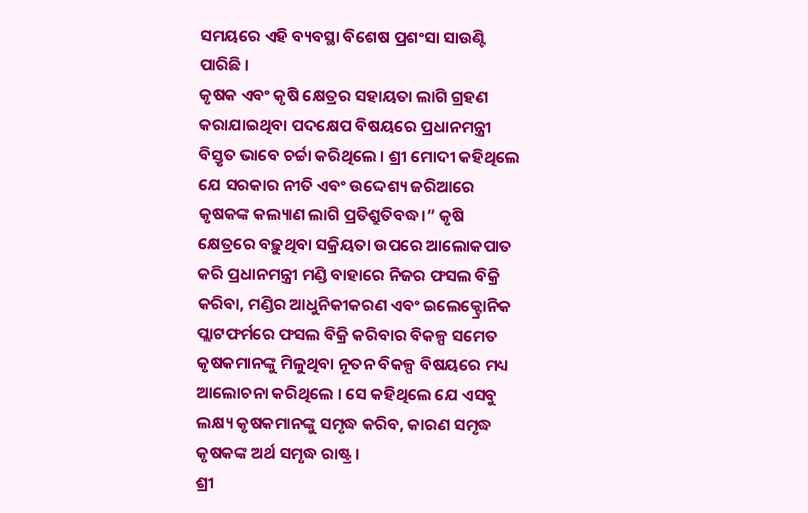ସମୟରେ ଏହି ବ୍ୟବସ୍ଥା ବିଶେଷ ପ୍ରଶଂସା ସାଉଣ୍ଟି ପାରିଛି ।
କୃଷକ ଏବଂ କୃଷି କ୍ଷେତ୍ରର ସହାୟତା ଲାଗି ଗ୍ରହଣ କରାଯାଇଥିବା ପଦକ୍ଷେପ ବିଷୟରେ ପ୍ରଧାନମନ୍ତ୍ରୀ ବିସ୍ତୃତ ଭାବେ ଚର୍ଚ୍ଚା କରିଥିଲେ । ଶ୍ରୀ ମୋଦୀ କହିଥିଲେ ଯେ ସରକାର ନୀତି ଏବଂ ଉଦ୍ଦେଶ୍ୟ ଜରିଆରେ କୃଷକଙ୍କ କଲ୍ୟାଣ ଲାଗି ପ୍ରତିଶ୍ରୁତିବଦ୍ଧ।” କୃଷି କ୍ଷେତ୍ରରେ ବଢ଼ୁଥିବା ସକ୍ରିୟତା ଉପରେ ଆଲୋକପାତ କରି ପ୍ରଧାନମନ୍ତ୍ରୀ ମଣ୍ଡି ବାହାରେ ନିଜର ଫସଲ ବିକ୍ରି କରିବା, ମଣ୍ଡିର ଆଧୁନିକୀକରଣ ଏବଂ ଇଲେକ୍ଟ୍ରୋନିକ ପ୍ଲାଟଫର୍ମରେ ଫସଲ ବିକ୍ରି କରିବାର ବିକଳ୍ପ ସମେତ କୃଷକମାନଙ୍କୁ ମିଳୁଥିବା ନୂତନ ବିକଳ୍ପ ବିଷୟରେ ମଧ୍ୟ ଆଲୋଚନା କରିଥିଲେ । ସେ କହିଥିଲେ ଯେ ଏସବୁ ଲକ୍ଷ୍ୟ କୃଷକମାନଙ୍କୁ ସମୃଦ୍ଧ କରିବ, କାରଣ ସମୃଦ୍ଧ କୃଷକଙ୍କ ଅର୍ଥ ସମୃଦ୍ଧ ରାଷ୍ଟ୍ର ।
ଶ୍ରୀ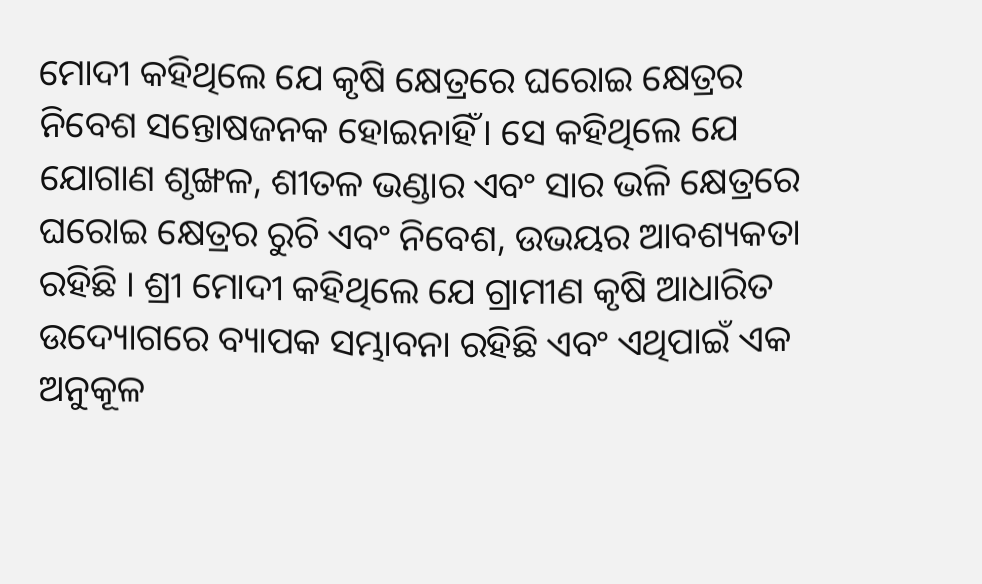ମୋଦୀ କହିଥିଲେ ଯେ କୃଷି କ୍ଷେତ୍ରରେ ଘରୋଇ କ୍ଷେତ୍ରର ନିବେଶ ସନ୍ତୋଷଜନକ ହୋଇନାହିଁ। ସେ କହିଥିଲେ ଯେ ଯୋଗାଣ ଶୃଙ୍ଖଳ, ଶୀତଳ ଭଣ୍ଡାର ଏବଂ ସାର ଭଳି କ୍ଷେତ୍ରରେ ଘରୋଇ କ୍ଷେତ୍ରର ରୁଚି ଏବଂ ନିବେଶ, ଉଭୟର ଆବଶ୍ୟକତା ରହିଛି । ଶ୍ରୀ ମୋଦୀ କହିଥିଲେ ଯେ ଗ୍ରାମୀଣ କୃଷି ଆଧାରିତ ଉଦ୍ୟୋଗରେ ବ୍ୟାପକ ସମ୍ଭାବନା ରହିଛି ଏବଂ ଏଥିପାଇଁ ଏକ ଅନୁକୂଳ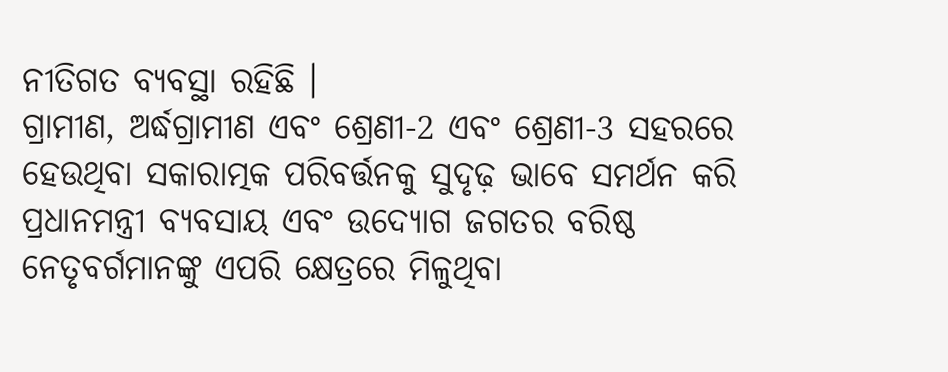ନୀତିଗତ ବ୍ୟବସ୍ଥା ରହିଛି ।
ଗ୍ରାମୀଣ, ଅର୍ଦ୍ଧଗ୍ରାମୀଣ ଏବଂ ଶ୍ରେଣୀ-2 ଏବଂ ଶ୍ରେଣୀ-3 ସହରରେ ହେଉଥିବା ସକାରାତ୍ମକ ପରିବର୍ତ୍ତନକୁ ସୁଦୃଢ଼ ଭାବେ ସମର୍ଥନ କରି ପ୍ରଧାନମନ୍ତ୍ରୀ ବ୍ୟବସାୟ ଏବଂ ଉଦ୍ୟୋଗ ଜଗତର ବରିଷ୍ଠ ନେତୃବର୍ଗମାନଙ୍କୁ ଏପରି କ୍ଷେତ୍ରରେ ମିଳୁଥିବା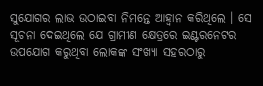ସୁଯୋଗର ଲାଭ ଉଠାଇବା ନିମନ୍ତେ ଆହ୍ୱାନ କରିଥିଲେ । ସେ ସୂଚନା ଦେଇଥିଲେ ଯେ ଗ୍ରାମୀଣ କ୍ଷେତ୍ରରେ ଇଣ୍ଟରନେଟର ଉପଯୋଗ କରୁଥିବା ଲୋକଙ୍କ ସଂଖ୍ୟା ସହରଠାରୁ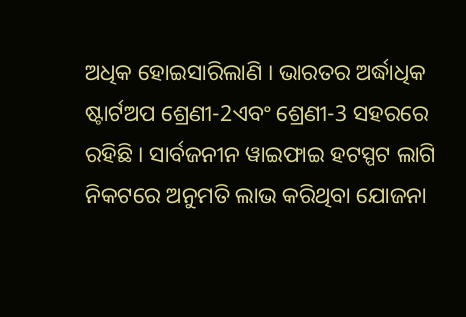ଅଧିକ ହୋଇସାରିଲାଣି । ଭାରତର ଅର୍ଦ୍ଧାଧିକ ଷ୍ଟାର୍ଟଅପ ଶ୍ରେଣୀ-2ଏବଂ ଶ୍ରେଣୀ-3 ସହରରେ ରହିଛି । ସାର୍ବଜନୀନ ୱାଇଫାଇ ହଟସ୍ପଟ ଲାଗି ନିକଟରେ ଅନୁମତି ଲାଭ କରିଥିବା ଯୋଜନା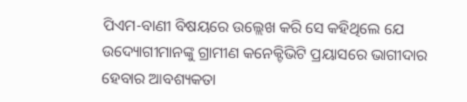ପିଏମ-ବାଣୀ ବିଷୟରେ ଉଲ୍ଲେଖ କରି ସେ କହିଥିଲେ ଯେ ଉଦ୍ୟୋଗୀମାନଙ୍କୁ ଗ୍ରାମୀଣ କନେକ୍ଟିଭିଟି ପ୍ରୟାସରେ ଭାଗୀଦାର ହେବାର ଆବଶ୍ୟକତା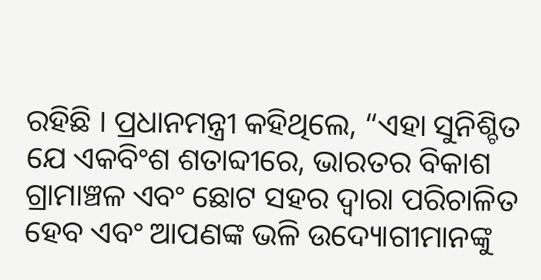ରହିଛି । ପ୍ରଧାନମନ୍ତ୍ରୀ କହିଥିଲେ, “ଏହା ସୁନିଶ୍ଚିତ ଯେ ଏକବିଂଶ ଶତାବ୍ଦୀରେ, ଭାରତର ବିକାଶ ଗ୍ରାମାଞ୍ଚଳ ଏବଂ ଛୋଟ ସହର ଦ୍ୱାରା ପରିଚାଳିତ ହେବ ଏବଂ ଆପଣଙ୍କ ଭଳି ଉଦ୍ୟୋଗୀମାନଙ୍କୁ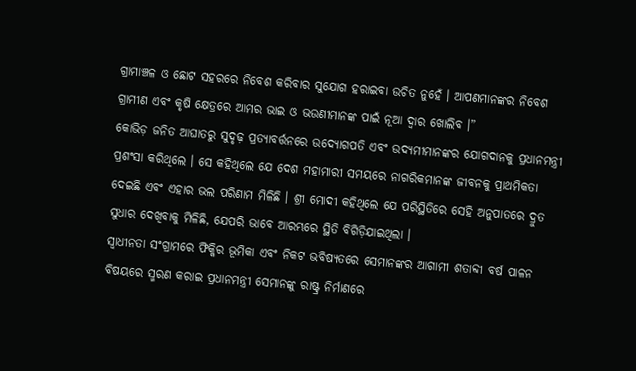ଗ୍ରାମାଞ୍ଚଳ ଓ ଛୋଟ ସହରରେ ନିବେଶ କରିବାର ସୁଯୋଗ ହରାଇବା ଉଚିତ ନୁହେଁ । ଆପଣମାନଙ୍କର ନିବେଶ ଗ୍ରାମୀଣ ଏବଂ କୃଷି କ୍ଷେତ୍ରରେ ଆମର ଭାଇ ଓ ଭଉଣୀମାନଙ୍କ ପାଇଁ ନୂଆ ଦ୍ୱାର ଖୋଲିବ ।”
କୋଭିଡ଼ ଜନିତ ଆଘାତରୁ ସୁଦୃଢ଼ ପ୍ରତ୍ୟାବର୍ତ୍ତନରେ ଉଦ୍ୟୋଗପତି ଏବଂ ଉଦ୍ୟମୀମାନଙ୍କର ଯୋଗଦାନକୁ ପ୍ରଧାନମନ୍ତ୍ରୀ ପ୍ରଶଂସା କରିଥିଲେ । ସେ କହିଥିଲେ ଯେ ଦେଶ ମହାମାରୀ ସମୟରେ ନାଗରିକମାନଙ୍କ ଜୀବନକୁ ପ୍ରାଥମିକତା ଦେଇଛି ଏବଂ ଏହାର ଭଲ ପରିଣାମ ମିଳିଛି । ଶ୍ରୀ ମୋଦୀ କହିଥିଲେ ଯେ ପରିସ୍ଥିତିରେ ସେହି ଅନୁପାତରେ ଦ୍ରୁତ ସୁଧାର ଦେଖିବାକୁ ମିଳିଛି, ଯେପରି ଭାବେ ଆରମ୍ଭରେ ସ୍ଥିତି ବିଗିଡ଼ିଯାଇଥିଲା ।
ସ୍ୱାଧୀନତା ସଂଗ୍ରାମରେ ଫିକ୍କିର ଭୂମିକା ଏବଂ ନିକଟ ଭବିଷ୍ୟତରେ ସେମାନଙ୍କର ଆଗାମୀ ଶତାବ୍ଦୀ ବର୍ଷ ପାଳନ ବିଷୟରେ ସ୍ମରଣ କରାଇ ପ୍ରଧାନମନ୍ତ୍ରୀ ସେମାନଙ୍କୁ ରାଷ୍ଟ୍ର ନିର୍ମାଣରେ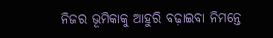ନିଜର ଭୂମିକାକୁ ଆହୁରି ବଢ଼ାଇବା ନିମନ୍ତେ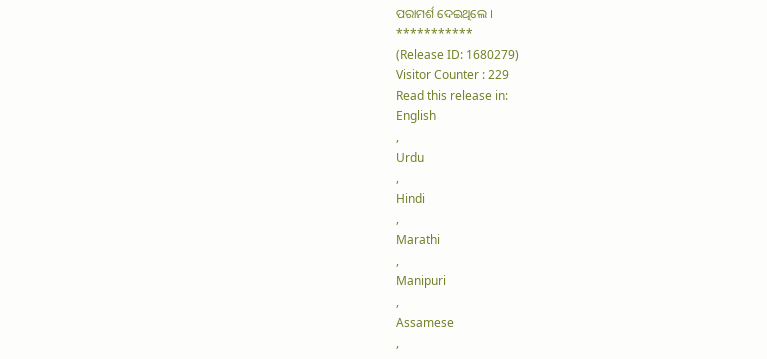ପରାମର୍ଶ ଦେଇଥିଲେ ।
***********
(Release ID: 1680279)
Visitor Counter : 229
Read this release in:
English
,
Urdu
,
Hindi
,
Marathi
,
Manipuri
,
Assamese
,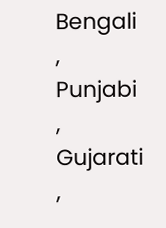Bengali
,
Punjabi
,
Gujarati
,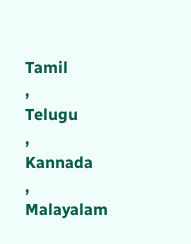Tamil
,
Telugu
,
Kannada
,
Malayalam